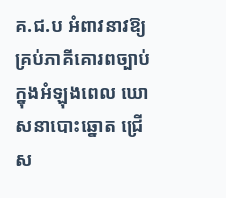គ.ជ.ប អំពាវនាវឱ្យគ្រប់ភាគីគោរពច្បាប់ ក្នុងអំឡុងពេល ឃោសនាបោះឆ្នោត ជ្រើស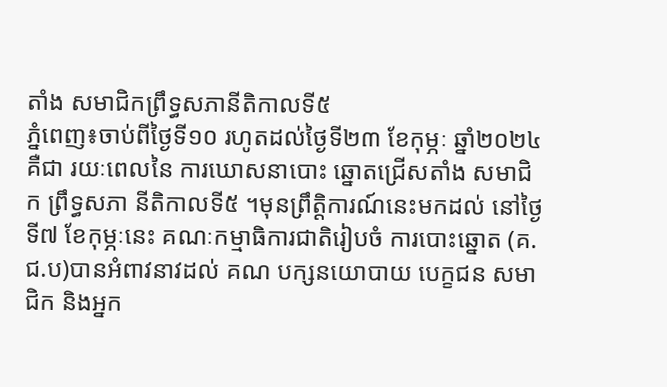តាំង សមាជិកព្រឹទ្ធសភានីតិកាលទី៥
ភ្នំពេញ៖ចាប់ពីថ្ងៃទី១០ រហូតដល់ថ្ងៃទី២៣ ខែកុម្ភៈ ឆ្នាំ២០២៤ គឺជា រយៈពេលនៃ ការឃោសនាបោះ ឆ្នោតជ្រើសតាំង សមាជិក ព្រឹទ្ធសភា នីតិកាលទី៥ ។មុនព្រឹត្តិការណ៍នេះមកដល់ នៅថ្ងៃទី៧ ខែកុម្ភៈនេះ គណៈកម្មាធិការជាតិរៀបចំ ការបោះឆ្នោត (គ.ជ.ប)បានអំពាវនាវដល់ គណ បក្សនយោបាយ បេក្ខជន សមាជិក និងអ្នក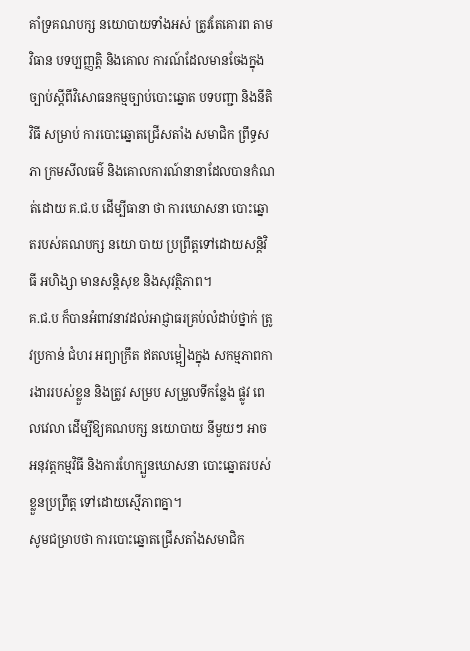គាំទ្រគណបក្ស នយោបាយទាំងអស់ ត្រូវតែគោរព តាមវិធាន បទប្បញ្ញត្តិ និងគោល ការណ៍ដែលមានចែងក្នុងច្បាប់ស្តីពីវិសោធនកម្មច្បាប់បោះឆ្នោត បទបញ្ជា និងនីតិវិធី សម្រាប់ ការបោះឆ្នោតជ្រើសតាំង សមាជិក ព្រឹទ្ធសភា ក្រមសីលធម៌ និងគោលការណ៍នានាដែលបានកំណត់ដោយ គ.ជ.ប ដើម្បីធានា ថា ការឃោសនា បោះឆ្នោតរបស់គណបក្ស នយោ បាយ ប្រព្រឹត្តទៅដោយសន្តិវិធី អហិង្សា មានសន្តិសុខ និងសុវត្ថិភាព។
គ.ជ.ប ក៏បានអំពាវនាវដល់អាជ្ញាធរគ្រប់លំដាប់ថ្នាក់ ត្រូវប្រកាន់ ជំហរ អព្យាក្រឹត ឥតលម្អៀងក្នុង សកម្មភាពការងាររបស់ខ្លួន និងត្រូវ សម្រប សម្រួលទីកន្លែង ផ្លូវ ពេលវេលា ដើម្បីឱ្យគណបក្ស នយោបាយ នីមួយៗ អាចអនុវត្តកម្មវិធី និងការហែក្បួនឃោសនា បោះឆ្នោតរបស់ខ្លួនប្រព្រឹត្ត ទៅដោយស្មើភាពគ្នា។
សូមជម្រាបថា ការបោះឆ្នោតជ្រើសតាំងសមាជិក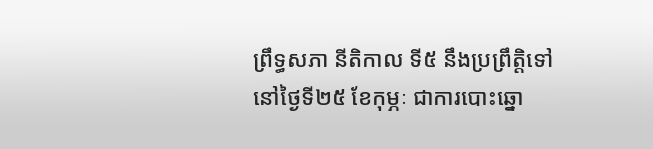ព្រឹទ្ធសភា នីតិកាល ទី៥ នឹងប្រព្រឹត្តិទៅនៅថ្ងៃទី២៥ ខែកុម្ភៈ ជាការបោះឆ្នោ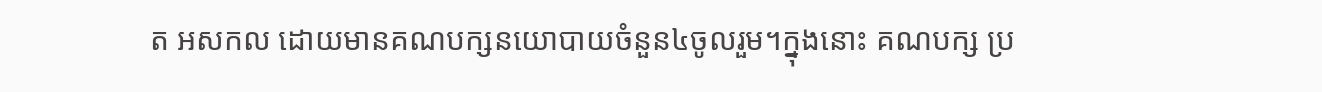ត អសកល ដោយមានគណបក្សនយោបាយចំនួន៤ចូលរួម។ក្នុងនោះ គណបក្ស ប្រ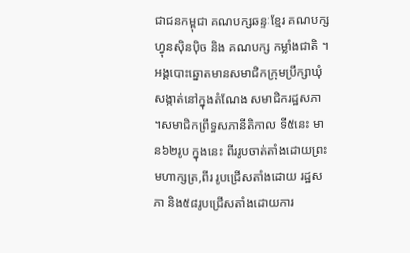ជាជនកម្ពុជា គណបក្សឆន្ទៈខ្មែរ គណបក្ស ហ្វុនស៊ិនប៉ិច និង គណបក្ស កម្លាំងជាតិ ។អង្គបោះឆ្នោតមានសមាជិកក្រុមប្រឹក្សាឃុំ សង្កាត់នៅក្នុងតំណែង សមាជិករដ្ឋសភា ។សមាជិកព្រឹទ្ធសភានីតិកាល ទី៥នេះ មាន៦២រូប ក្នុងនេះ ពីររូបចាត់តាំងដោយព្រះមហាក្សត្រ,ពីរ រូបជ្រើសតាំងដោយ រដ្ឋសភា និង៥៨រូបជ្រើសតាំងដោយការ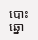បោះ ឆ្នោ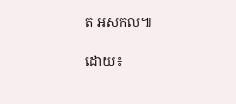ត អសកល៕

ដោយ៖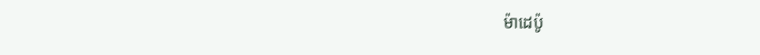ម៉ាដេប៉ូ